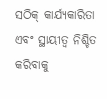ସଠିକ୍ କାର୍ଯ୍ୟକାରିତା ଏବଂ ସ୍ଥାୟୀତ୍ୱ ନିଶ୍ଚିତ କରିବାକୁ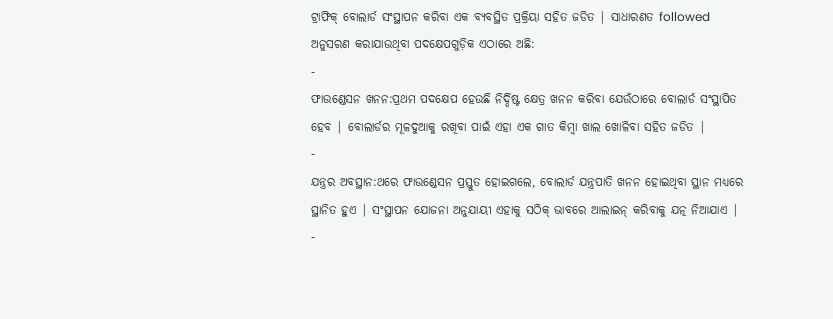ଟ୍ରାଫିକ୍ ବୋଲାର୍ଡ ସଂସ୍ଥାପନ କରିବା ଏକ ବ୍ୟବସ୍ଥିତ ପ୍ରକ୍ରିୟା ସହିତ ଜଡିତ | ସାଧାରଣତ followed ଅନୁସରଣ କରାଯାଉଥିବା ପଦକ୍ଷେପଗୁଡ଼ିକ ଏଠାରେ ଅଛି:
-
ଫାଉଣ୍ଡେସନ ଖନନ:ପ୍ରଥମ ପଦକ୍ଷେପ ହେଉଛି ନିର୍ଦ୍ଦିଷ୍ଟ କ୍ଷେତ୍ର ଖନନ କରିବା ଯେଉଁଠାରେ ବୋଲାର୍ଡ ସଂସ୍ଥାପିତ ହେବ | ବୋଲାର୍ଡର ମୂଳଦୁଆକୁ ରଖିବା ପାଇଁ ଏହା ଏକ ଗାତ କିମ୍ବା ଖାଲ ଖୋଳିବା ସହିତ ଜଡିତ |
-
ଯନ୍ତ୍ରର ଅବସ୍ଥାନ:ଥରେ ଫାଉଣ୍ଡେସନ ପ୍ରସ୍ତୁତ ହୋଇଗଲେ, ବୋଲାର୍ଡ ଯନ୍ତ୍ରପାତି ଖନନ ହୋଇଥିବା ସ୍ଥାନ ମଧ୍ୟରେ ସ୍ଥାନିତ ହୁଏ | ସଂସ୍ଥାପନ ଯୋଜନା ଅନୁଯାୟୀ ଏହାକୁ ସଠିକ୍ ଭାବରେ ଆଲାଇନ୍ କରିବାକୁ ଯତ୍ନ ନିଆଯାଏ |
-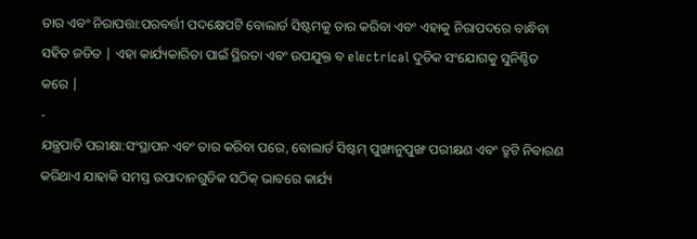ତାର ଏବଂ ନିରାପତ୍ତା:ପରବର୍ତ୍ତୀ ପଦକ୍ଷେପଟି ବୋଲାର୍ଡ ସିଷ୍ଟମକୁ ତାର କରିବା ଏବଂ ଏହାକୁ ନିରାପଦରେ ବାନ୍ଧିବା ସହିତ ଜଡିତ | ଏହା କାର୍ଯ୍ୟକାରିତା ପାଇଁ ସ୍ଥିରତା ଏବଂ ଉପଯୁକ୍ତ ବ electrical ଦୁତିକ ସଂଯୋଗକୁ ସୁନିଶ୍ଚିତ କରେ |
-
ଯନ୍ତ୍ରପାତି ପରୀକ୍ଷା:ସଂସ୍ଥାପନ ଏବଂ ତାର କରିବା ପରେ, ବୋଲାର୍ଡ ସିଷ୍ଟମ୍ ପୁଙ୍ଖାନୁପୁଙ୍ଖ ପରୀକ୍ଷଣ ଏବଂ ତ୍ରୁଟି ନିବାରଣ କରିଥାଏ ଯାହାକି ସମସ୍ତ ଉପାଦାନଗୁଡିକ ସଠିକ୍ ଭାବରେ କାର୍ଯ୍ୟ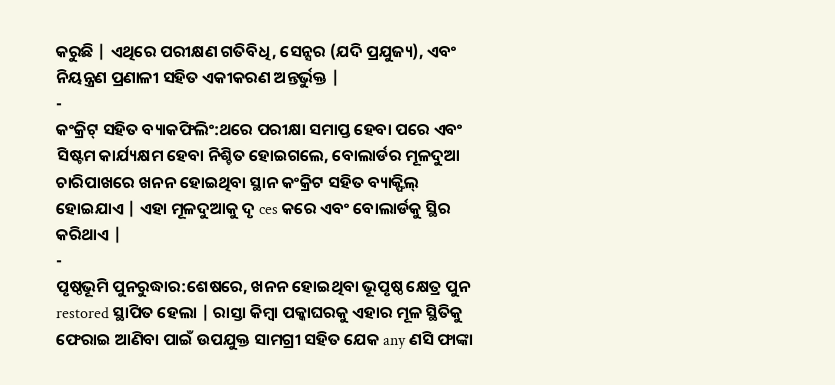କରୁଛି | ଏଥିରେ ପରୀକ୍ଷଣ ଗତିବିଧି, ସେନ୍ସର (ଯଦି ପ୍ରଯୁଜ୍ୟ), ଏବଂ ନିୟନ୍ତ୍ରଣ ପ୍ରଣାଳୀ ସହିତ ଏକୀକରଣ ଅନ୍ତର୍ଭୁକ୍ତ |
-
କଂକ୍ରିଟ୍ ସହିତ ବ୍ୟାକଫିଲିଂ:ଥରେ ପରୀକ୍ଷା ସମାପ୍ତ ହେବା ପରେ ଏବଂ ସିଷ୍ଟମ କାର୍ଯ୍ୟକ୍ଷମ ହେବା ନିଶ୍ଚିତ ହୋଇଗଲେ, ବୋଲାର୍ଡର ମୂଳଦୁଆ ଚାରିପାଖରେ ଖନନ ହୋଇଥିବା ସ୍ଥାନ କଂକ୍ରିଟ ସହିତ ବ୍ୟାକ୍ଫିଲ୍ ହୋଇଯାଏ | ଏହା ମୂଳଦୁଆକୁ ଦୃ ces କରେ ଏବଂ ବୋଲାର୍ଡକୁ ସ୍ଥିର କରିଥାଏ |
-
ପୃଷ୍ଠଭୂମି ପୁନରୁଦ୍ଧାର:ଶେଷରେ, ଖନନ ହୋଇଥିବା ଭୂପୃଷ୍ଠ କ୍ଷେତ୍ର ପୁନ restored ସ୍ଥାପିତ ହେଲା | ରାସ୍ତା କିମ୍ବା ପକ୍କାଘରକୁ ଏହାର ମୂଳ ସ୍ଥିତିକୁ ଫେରାଇ ଆଣିବା ପାଇଁ ଉପଯୁକ୍ତ ସାମଗ୍ରୀ ସହିତ ଯେକ any ଣସି ଫାଙ୍କା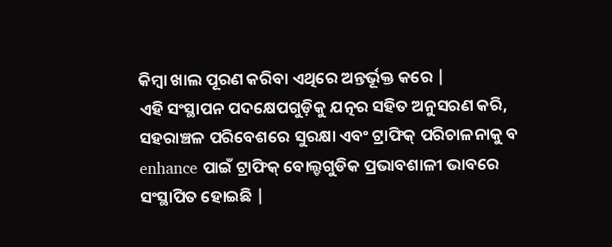କିମ୍ବା ଖାଲ ପୂରଣ କରିବା ଏଥିରେ ଅନ୍ତର୍ଭୂକ୍ତ କରେ |
ଏହି ସଂସ୍ଥାପନ ପଦକ୍ଷେପଗୁଡ଼ିକୁ ଯତ୍ନର ସହିତ ଅନୁସରଣ କରି, ସହରାଞ୍ଚଳ ପରିବେଶରେ ସୁରକ୍ଷା ଏବଂ ଟ୍ରାଫିକ୍ ପରିଚାଳନାକୁ ବ enhance ପାଇଁ ଟ୍ରାଫିକ୍ ବୋଲ୍ଡଗୁଡିକ ପ୍ରଭାବଶାଳୀ ଭାବରେ ସଂସ୍ଥାପିତ ହୋଇଛି |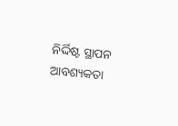ନିର୍ଦ୍ଦିଷ୍ଟ ସ୍ଥାପନ ଆବଶ୍ୟକତା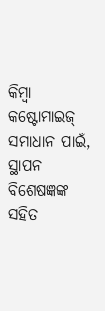କିମ୍ବା କଷ୍ଟୋମାଇଜ୍ ସମାଧାନ ପାଇଁ, ସ୍ଥାପନ ବିଶେଷଜ୍ଞଙ୍କ ସହିତ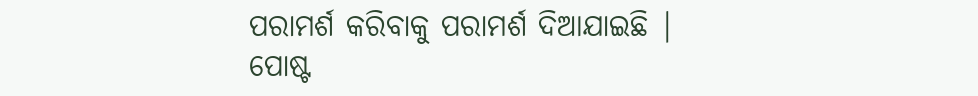ପରାମର୍ଶ କରିବାକୁ ପରାମର୍ଶ ଦିଆଯାଇଛି |
ପୋଷ୍ଟ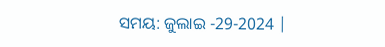ସମୟ: ଜୁଲାଇ -29-2024 |